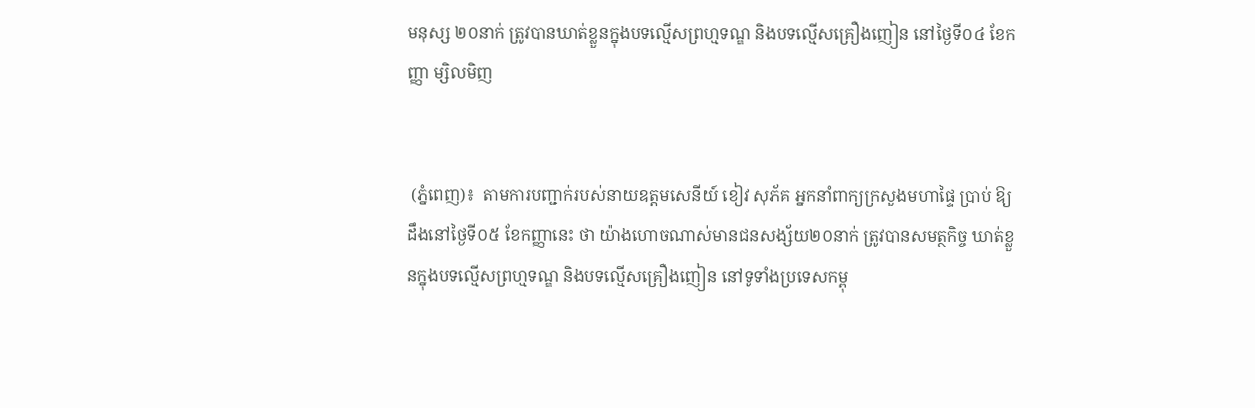មនុស្ស ២០នាក់ ត្រូវបានឃាត់ខ្លួនក្នុងបទល្មើសព្រហ្មទណ្ឌ និងបទល្មើសគ្រឿងញៀន នៅថ្ងៃទី០៤ ខែកញ្ញា ម្សិលមិញ


 (ភ្នំពេញ)៖  តាមការបញ្ជាក់របស់នាយឧត្តមសេនីយ៍ ខៀវ សុភ័គ អ្នកនាំពាក្យក្រសួងមហាផ្ទៃ ប្រាប់ ឱ្យដឹងនៅថ្ងៃទី០៥ ខែកញ្ញានេះ ថា យ៉ាងហោចណាស់មានជនសង្ស័យ២០នាក់ ត្រូវបានសមត្ថកិច្ច ឃាត់ខ្លួនក្នុងបទល្មើសព្រហ្មទណ្ឌ និងបទល្មើសគ្រឿងញៀន នៅទូទាំងប្រទេសកម្ពុ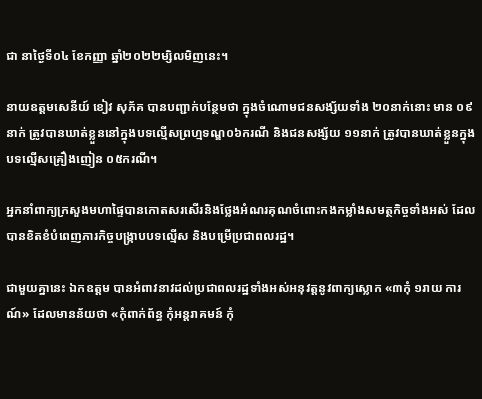ជា នាថ្ងៃទី០៤ ខែកញ្ញា ឆ្នាំ២០២២ម្សិលមិញនេះ។

នាយឧត្តមសេនីយ៍ ខៀវ សុភ័គ បានបញ្ជាក់បន្ថែមថា ក្នុងចំណោមជនសង្ស័យទាំង ២០នាក់នោះ មាន ០៩នាក់ ត្រូវបានឃាត់ខ្លួននៅក្នុងបទល្មើសព្រហ្មទណ្ឌ០៦ករណី និងជនសង្ស័យ ១១នាក់ ត្រូវបានឃាត់ខ្លួនក្នុងបទល្មើសគ្រឿងញៀន ០៥ករណី។

អ្នកនាំពាក្យក្រសួងមហាផ្ទៃបានកោតសរសើរនិងថ្លែងអំណរគុណចំពោះកងកម្លាំងសមត្ថកិច្ចទាំងអស់ ដែលបានខិតខំបំពេញភារកិច្ចបង្ក្រាបបទល្មើស និងបម្រើប្រជាពលរដ្ឋ។

ជាមួយគ្នានេះ ឯកឧត្តម បានអំពាវនាវដល់ប្រជាពលរដ្ឋទាំងអស់អនុវត្តនូវពាក្យស្លោក «៣កុំ ១រាយ ការណ៍» ដែលមានន័យថា «កុំពាក់ព័ន្ធ កុំអន្តរាគមន៍ កុំ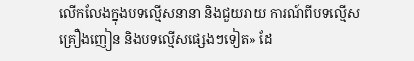លើកលែងក្នុងបទល្មើសនានា និងជួយរាយ ការណ៍ពីបទល្មើសគ្រឿងញៀន និងបទល្មើសផ្សេងៗទៀត» ដែ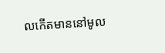លកើតមាននៅមូល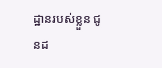ដ្ឋានរបស់ខ្លួន ជូនដ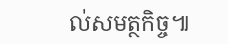ល់សមត្ថកិច្ច៕